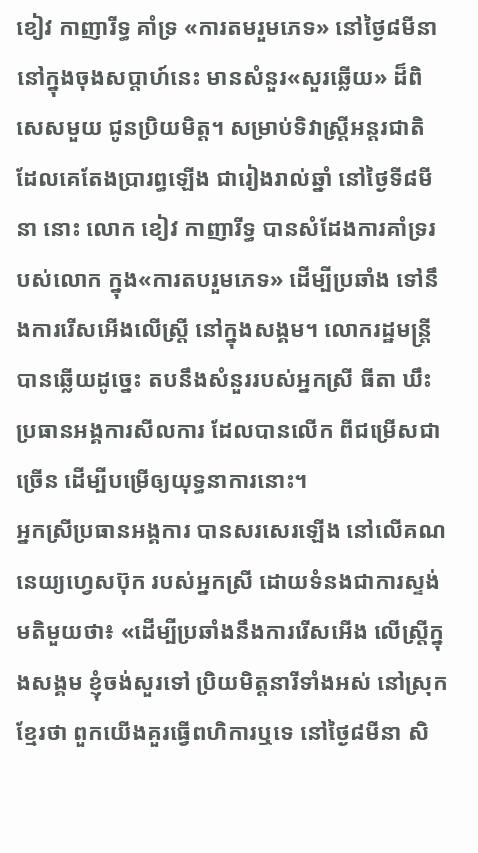ខៀវ កាញារីទ្ធ គាំទ្រ «ការតមរួមភេទ» នៅថ្ងៃ៨មីនា
នៅក្នុងចុងសប្ដាហ៍នេះ មានសំនួរ«សួរឆ្លើយ» ដ៏ពិសេសមួយ ជូនប្រិយមិត្ត។ សម្រាប់ទិវាស្ត្រីអន្តរជាតិ ដែលគេតែងប្រារព្ធឡើង ជារៀងរាល់ឆ្នាំ នៅថ្ងៃទី៨មីនា នោះ លោក ខៀវ កាញារីទ្ធ បានសំដែងការគាំទ្ររបស់លោក ក្នុង«ការតបរួមភេទ» ដើម្បីប្រឆាំង ទៅនឹងការរើសអើងលើស្ត្រី នៅក្នុងសង្គម។ លោករដ្ឋមន្ត្រី បានឆ្លើយដូច្នេះ តបនឹងសំនួររបស់អ្នកស្រី ធីតា ឃឹះ ប្រធានអង្គការសីលការ ដែលបានលើក ពីជម្រើសជាច្រើន ដើម្បីបម្រើឲ្យយុទ្ធនាការនោះ។
អ្នកស្រីប្រធានអង្គការ បានសរសេរឡើង នៅលើគណនេយ្យហ្វេសប៊ុក របស់អ្នកស្រី ដោយទំនងជាការស្ទង់មតិមួយថា៖ «ដើម្បីប្រឆាំងនឹងការរើសអើង លើស្រី្តក្នុងសង្គម ខ្ញុំចង់សួរទៅ ប្រិយមិត្តនារីទាំងអស់ នៅស្រុកខ្មែរថា ពួកយើងគួរធ្វើពហិការឬទេ នៅថ្ងៃ៨មីនា សិ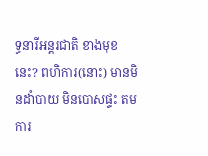ទ្ធនារីអន្តរជាតិ ខាងមុខនេះ? ពហិការ(នោះ) មានមិនដាំបាយ មិនបោសផ្ទះ តមការ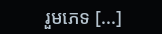រួមភេទ [...]